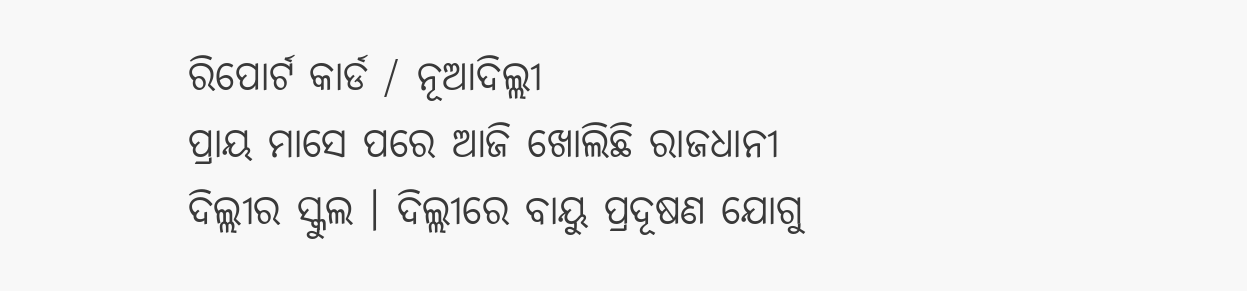ରିପୋର୍ଟ କାର୍ଡ / ନୂଆଦିଲ୍ଲୀ
ପ୍ରାୟ ମାସେ ପରେ ଆଜି ଖୋଲିଛି ରାଜଧାନୀ ଦିଲ୍ଲୀର ସ୍କୁଲ । ଦିଲ୍ଲୀରେ ବାୟୁ ପ୍ରଦୂଷଣ ଯୋଗୁ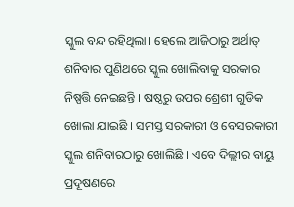ସ୍କୁଲ ବନ୍ଦ ରହିଥିଲା। ହେଲେ ଆଜିଠାରୁ ଅର୍ଥାତ୍ ଶନିବାର ପୁଣିଥରେ ସ୍କୁଲ ଖୋଲିବାକୁ ସରକାର ନିଷ୍ପତ୍ତି ନେଇଛନ୍ତି । ଷଷ୍ଠରୁ ଉପର ଶ୍ରେଶୀ ଗୁଡିକ ଖୋଲା ଯାଇଛି । ସମସ୍ତ ସରକାରୀ ଓ ବେସରକାରୀ ସ୍କୁଲ ଶନିବାରଠାରୁ ଖୋଲିଛି । ଏବେ ଦିଲ୍ଲୀର ବାୟୁ ପ୍ରଦୂଷଣରେ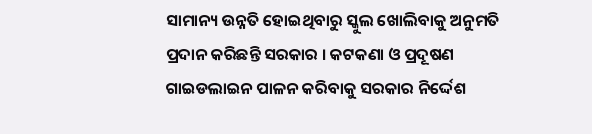ସାମାନ୍ୟ ଉନ୍ନତି ହୋଇଥିବାରୁ ସ୍କୁଲ ଖୋଲିବାକୁ ଅନୁମତି ପ୍ରଦାନ କରିଛନ୍ତି ସରକାର । କଟକଣା ଓ ପ୍ରଦୂଷଣ ଗାଇଡଲାଇନ ପାଳନ କରିବାକୁ ସରକାର ନିର୍ଦ୍ଦେଶ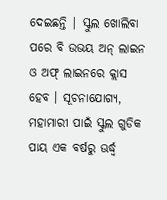ଦେଇଛନ୍ତି | ସ୍କୁଲ ଖୋଲିବା ପରେ ବି ଉଭୟ ଅନ୍ ଲାଇନ ଓ ଅଫ୍ ଲାଇନରେ କ୍ଲାସ ହେବ । ସୂଚନାଯୋଗ୍ୟ, ମହାମାରୀ ପାଇଁ ସ୍କୁଲ ଗୁଡିକ ପାୟ ଏକ ବର୍ଷରୁ ଊର୍ଦ୍ଧ୍ୱ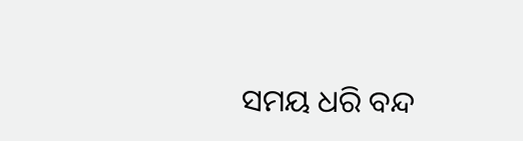ସମୟ ଧରି ବନ୍ଦ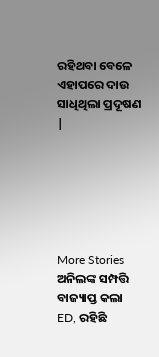ରହିଥବା ବେଳେ ଏହାପରେ ଦାଉ ସାଧିଥିଲା ପ୍ରଦୂଷଣ |






More Stories
ଅନିଲଙ୍କ ସମ୍ପତ୍ତି ବାଜ୍ୟାପ୍ତ କଲା ED, ରହିଛି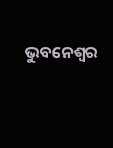ଭୁବନେଶ୍ୱର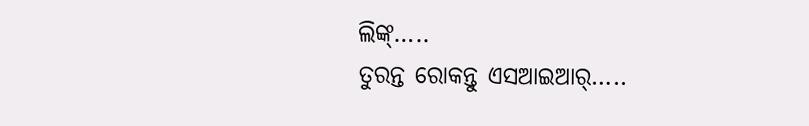ଲିଙ୍କ୍…..
ତୁରନ୍ତ ରୋକନ୍ତୁ ଏସଆଇଆର୍…..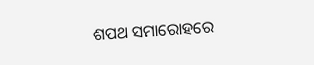ଶପଥ ସମାରୋହରେ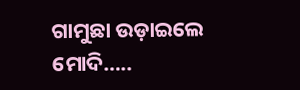ଗାମୁଛା ଉଡ଼ାଇଲେ ମୋଦି…..